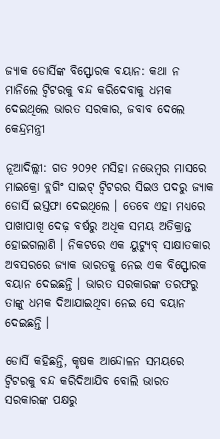ଜ୍ୟାକ ଡୋର୍ସିଙ୍କ ବିସ୍ଫୋରକ ବୟାନ: କଥା ନ ମାନିଲେ ଟ୍ୱିଟରକୁ ବନ୍ଦ କରିଦେବାକୁ ଧମକ ଦେଇଥିଲେ ଭାରତ ସରକାର, ଜବାବ ଦେଲେ କେନ୍ଦ୍ରମନ୍ତ୍ରୀ

ନୂଆଦିଲ୍ଲୀ: ଗତ ୨୦୨୧ ମସିହା ନଭେମ୍ବର ମାସରେ ମାଇକ୍ରୋ ବ୍ଲଗିଂ ସାଇଟ୍ ଟ୍ୱିଟରର ସିଇଓ ପଦରୁ ଜ୍ୟାକ ଡୋର୍ସି ଇସ୍ତଫା ଦେଇଥିଲେ । ତେବେ ଏହା ମଧ୍ୟରେ ପାଖାପାଖି ଦେଢ଼ ବର୍ଷରୁ ଅଧିକ ସମୟ ଅତିକ୍ରାନ୍ତ ହୋଇଗଲାଣି । ନିକଟରେ ଏକ ୟୁଟ୍ୟୁବ୍ ସାକ୍ଷାତକାର ଅବସରରେ ଜ୍ୟାକ ଭାରତକୁ ନେଇ ଏକ ବିସ୍ଫୋରକ ବୟାନ ଦେଇଛନ୍ତି । ଭାରତ ସରକାରଙ୍କ ତରଫରୁ ତାଙ୍କୁ ଧମକ ଦିଆଯାଇଥିବା ନେଇ ସେ ବୟାନ ଦେଇଛନ୍ତି ।

ଡୋର୍ସି କହିଛନ୍ତି, କୃଷକ ଆନ୍ଦୋଳନ ସମୟରେ ଟ୍ୱିଟରକୁ ବନ୍ଦ କରିଦିଆଯିବ ବୋଲି ଭାରତ ସରକାରଙ୍କ ପକ୍ଷରୁ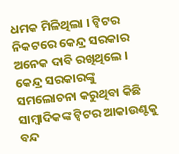ଧମକ ମିଳିଥିଲା । ଟ୍ୱିଟର ନିକଟରେ କେନ୍ଦ୍ର ସରକାର ଅନେକ ଦାବି ରଖିଥିଲେ । କେନ୍ଦ୍ର ସରକାରଙ୍କୁ ସମଲୋଚନା କରୁଥିବା କିଛି ସାମ୍ବାଦିକଙ୍କ ଟ୍ୱିଟର ଆକାଉଣ୍ଟକୁ ବନ୍ଦ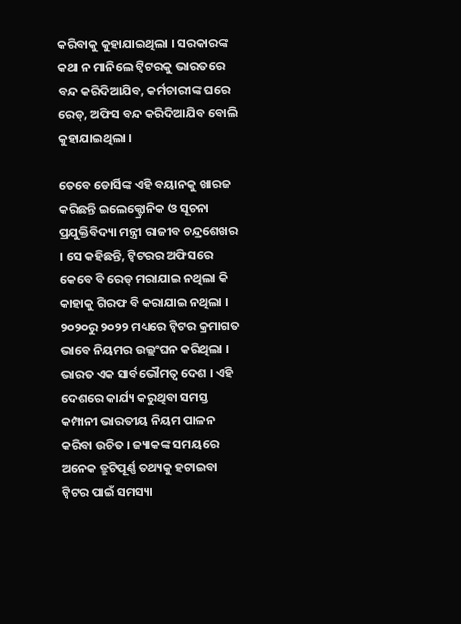କରିବାକୁ କୁହାଯାଇଥିଲା । ସରକାରଙ୍କ କଥା ନ ମାନିଲେ ଟ୍ୱିଟରକୁ ଭାରତରେ ବନ୍ଦ କରିଦିଆଯିବ, କର୍ମଚାରୀଙ୍କ ଘରେ ରେଡ୍, ଅଫିସ ବନ୍ଦ କରିଦିଆଯିବ ବୋଲି କୁହାଯାଇଥିଲା ।

ତେବେ ଡୋର୍ସିଙ୍କ ଏହି ବୟାନକୁ ଖାରଜ କରିଛନ୍ତି ଇଲେକ୍ଟ୍ରୋନିକ ଓ ସୂଚନା ପ୍ରଯୁକ୍ତିବିଦ୍ୟା ମନ୍ତ୍ରୀ ରାଜୀବ ଚନ୍ଦ୍ରଶେଖର । ସେ କହିଛନ୍ତି, ଟ୍ୱିଟରର ଅଫିସରେ କେବେ ବି ରେଡ୍ ମରାଯାଇ ନଥିଲା କି କାହାକୁ ଗିରଫ ବି କରାଯାଇ ନଥିଲା । ୨୦୨୦ରୁ ୨୦୨୨ ମଧ୍ୟରେ ଟ୍ୱିଟର କ୍ରମାଗତ ଭାବେ ନିୟମର ଉଲ୍ଲଂଘନ କରିଥିଲା । ଭାରତ ଏକ ସାର୍ବଭୌମତ୍ୱ ଦେଶ । ଏହି ଦେଶରେ କାର୍ଯ୍ୟ କରୁଥିବା ସମସ୍ତ କମ୍ପାନୀ ଭାରତୀୟ ନିୟମ ପାଳନ କରିବା ଉଚିତ । ଜ୍ୟାକଙ୍କ ସମୟରେ ଅନେକ ତ୍ରୁଟିପୂର୍ଣ୍ଣ ତଥ୍ୟକୁ ହଟାଇବା ଟ୍ୱିଟର ପାଇଁ ସମସ୍ୟା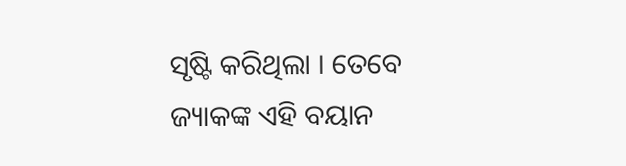ସୃଷ୍ଟି କରିଥିଲା । ତେବେ ଜ୍ୟାକଙ୍କ ଏହି ବୟାନ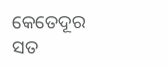କେତେଦୂର ସତ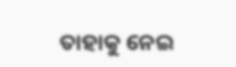ତାହାକୁ ନେଇ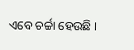ଏବେ ଚର୍ଚ୍ଚା ହେଉଛି ।